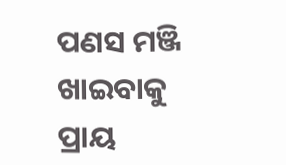ପଣସ ମଞ୍ଜି ଖାଇବାକୁ ପ୍ରାୟ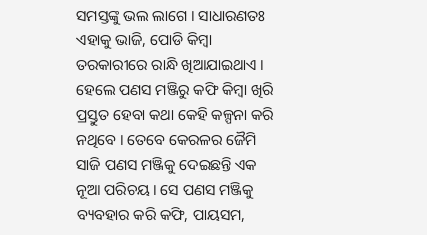ସମସ୍ତଙ୍କୁ ଭଲ ଲାଗେ । ସାଧାରଣତଃ ଏହାକୁ ଭାଜି, ପୋଡି କିମ୍ବା ତରକାରୀରେ ରାନ୍ଧି ଖିଆଯାଇଥାଏ । ହେଲେ ପଣସ ମଞ୍ଜିରୁ କଫି କିମ୍ବା ଖିରି ପ୍ରସ୍ତୁତ ହେବା କଥା କେହି କଳ୍ପନା କରି ନଥିବେ । ତେବେ କେରଳର ଜୈମି ସାଜି ପଣସ ମଞ୍ଜିକୁ ଦେଇଛନ୍ତି ଏକ ନୂଆ ପରିଚୟ। ସେ ପଣସ ମଞ୍ଜିକୁ ବ୍ୟବହାର କରି କଫି, ପାୟସମ,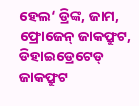ହେଲ‘ ଡ୍ରିଙ୍କ, ଜାମ, ଫ୍ରୋଜେନ୍ ଜାକଫ୍ରୁଟ, ଡିହାଇଡ୍ରେଟେଡ୍ ଜାକଫ୍ରୁଟ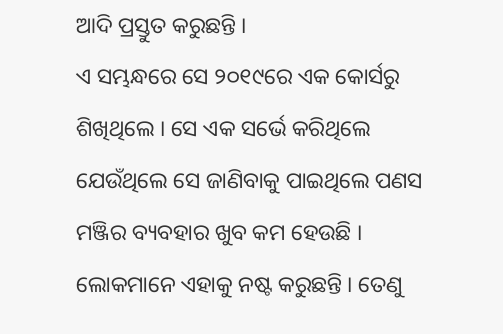ଆଦି ପ୍ରସ୍ତୁତ କରୁଛନ୍ତି ।
ଏ ସମ୍ଭନ୍ଧରେ ସେ ୨୦୧୯ରେ ଏକ କୋର୍ସରୁ ଶିଖିଥିଲେ । ସେ ଏକ ସର୍ଭେ କରିଥିଲେ ଯେଉଁଥିଲେ ସେ ଜାଣିବାକୁ ପାଇଥିଲେ ପଣସ ମଞ୍ଜିର ବ୍ୟବହାର ଖୁବ କମ ହେଉଛି । ଲୋକମାନେ ଏହାକୁ ନଷ୍ଟ କରୁଛନ୍ତି । ତେଣୁ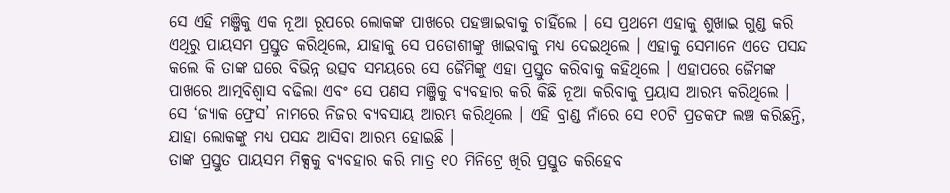ସେ ଏହି ମଞ୍ଜିକୁ ଏକ ନୂଆ ରୂପରେ ଲୋକଙ୍କ ପାଖରେ ପହଞ୍ଚାଇବାକୁ ଚାହିଁଲେ । ସେ ପ୍ରଥମେ ଏହାକୁ ଶୁଖାଇ ଗୁଣ୍ଡ କରି ଏଥିରୁ ପାୟସମ ପ୍ରସ୍ତୁତ କରିଥିଲେ, ଯାହାକୁ ସେ ପଡୋଶୀଙ୍କୁ ଖାଇବାକୁ ମଧ୍ୟ ଦେଇଥିଲେ । ଏହାକୁ ସେମାନେ ଏତେ ପସନ୍ଦ କଲେ କି ତାଙ୍କ ଘରେ ବିଭିନ୍ନ ଉତ୍ସବ ସମୟରେ ସେ ଜୈମିଙ୍କୁ ଏହା ପ୍ରସ୍ତୁତ କରିବାକୁ କହିଥିଲେ । ଏହାପରେ ଜୈମଙ୍କ ପାଖରେ ଆତ୍ମବିଶ୍ୱାସ ବଢିଲା ଏବଂ ସେ ପଣସ ମଞ୍ଜିକୁ ବ୍ୟବହାର କରି କିଛି ନୂଆ କରିବାକୁ ପ୍ରୟାସ ଆରମ୍ଭ କରିଥିଲେ । ସେ ‘ଜ୍ୟାକ ଫ୍ରେସ’ ନାମରେ ନିଜର ବ୍ୟବସାୟ ଆରମ୍ଭ କରିଥିଲେ । ଏହି ବ୍ରାଣ୍ଡ ନାଁରେ ସେ ୧୦ଟି ପ୍ରଡକଫ ଲଞ୍ଚ କରିଛନ୍ତି, ଯାହା ଲୋକଙ୍କୁ ମଧ୍ୟ ପସନ୍ଦ ଆସିବା ଆରମ୍ଭ ହୋଇଛି ।
ତାଙ୍କ ପ୍ରସ୍ତୁତ ପାୟସମ ମିକ୍ସକୁ ବ୍ୟବହାର କରି ମାତ୍ର ୧୦ ମିନିଟ୍ରେ ଖିରି ପ୍ରସ୍ତୁତ କରିହେବ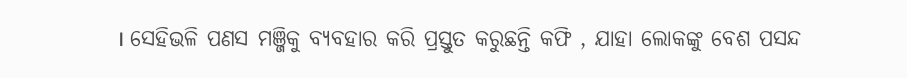। ସେହିଭଳି ପଣସ ମଞ୍ଜିକୁ ବ୍ୟବହାର କରି ପ୍ରସ୍ତୁତ କରୁଛନ୍ତି କଫି , ଯାହା ଲୋକଙ୍କୁ ବେଶ ପସନ୍ଦ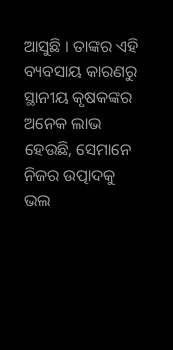ଆସୁଛି । ତାଙ୍କର ଏହି ବ୍ୟବସାୟ କାରଣରୁ ସ୍ଥାନୀୟ କୃଷକଙ୍କର ଅନେକ ଲାଭ ହେଉଛି, ସେମାନେ ନିଜର ଉତ୍ପାଦକୁ ଭଲ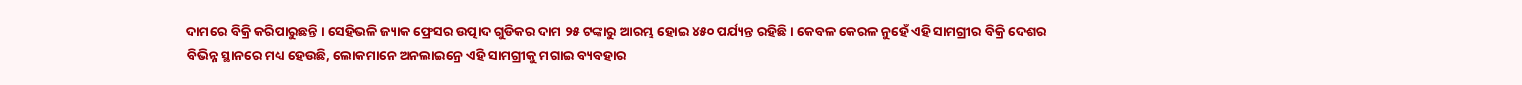ଦାମରେ ବିକ୍ରି କରିପାରୁଛନ୍ତି । ସେହିଭଳି ଜ୍ୟାକ ଫ୍ରେସର ଉତ୍ପାଦ ଗୁଡିକର ଦାମ ୨୫ ଟଙ୍କାରୁ ଆରମ୍ଭ ହୋଇ ୪୫୦ ପର୍ଯ୍ୟନ୍ତ ରହିଛି । କେବଳ କେରଳ ନୁହେଁ ଏହି ସାମଗ୍ରୀର ବିକ୍ରି ଦେଶର ବିଭିନ୍ନ ସ୍ଥାନରେ ମଧ୍ୟ ହେଉଛି, ଲୋକମାନେ ଅନଲାଇନ୍ରେ ଏହି ସାମଗ୍ରୀକୁ ମଗାଇ ବ୍ୟବହାର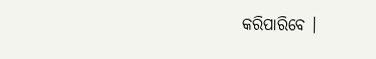କରିପାରିବେ ।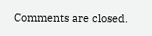Comments are closed.